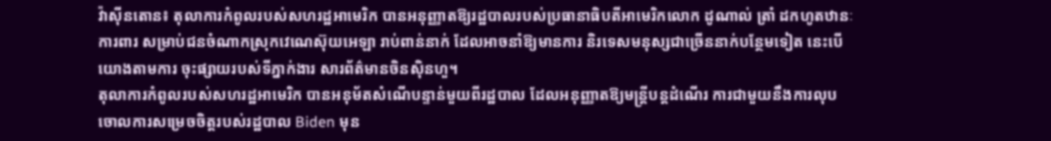វ៉ាស៊ីនតោន៖ តុលាការកំពូលរបស់សហរដ្ឋអាមេរិក បានអនុញ្ញាតឱ្យរដ្ឋបាលរបស់ប្រធានាធិបតីអាមេរិកលោក ដូណាល់ ត្រាំ ដកហូតឋានៈការពារ សម្រាប់ជនចំណាកស្រុកវេណេស៊ុយអេឡា រាប់ពាន់នាក់ ដែលអាចនាំឱ្យមានការ និរទេសមនុស្សជាច្រើននាក់បន្ថែមទៀត នេះបើយោងតាមការ ចុះផ្សាយរបស់ទីភ្នាក់ងារ សារព័ត៌មានចិនស៊ិនហួ។
តុលាការកំពូលរបស់សហរដ្ឋអាមេរិក បានអនុម័តសំណើបន្ទាន់មួយពីរដ្ឋបាល ដែលអនុញ្ញាតឱ្យមន្ត្រីបន្តដំណើរ ការជាមួយនឹងការលុបចោលការសម្រេចចិត្តរបស់រដ្ឋបាល Biden មុន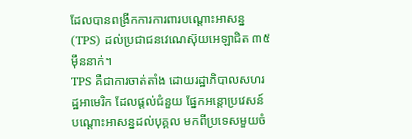ដែលបានពង្រីកការការពារបណ្តោះអាសន្ន (TPS) ដល់ប្រជាជនវេណេស៊ុយអេឡាជិត ៣៥ម៉ឹននាក់។
TPS គឺជាការចាត់តាំង ដោយរដ្ឋាភិបាលសហរដ្ឋអាមេរិក ដែលផ្តល់ជំនួយ ផ្នែកអន្តោប្រវេសន៍ បណ្តោះអាសន្នដល់បុគ្គល មកពីប្រទេសមួយចំ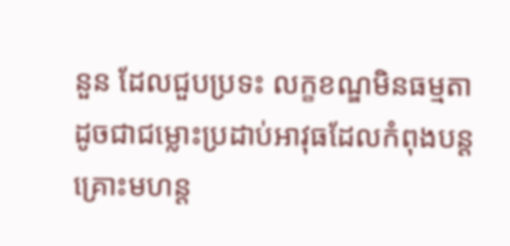នួន ដែលជួបប្រទះ លក្ខខណ្ឌមិនធម្មតា ដូចជាជម្លោះប្រដាប់អាវុធដែលកំពុងបន្ត គ្រោះមហន្ត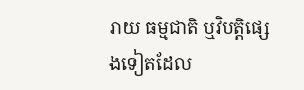រាយ ធម្មជាតិ ឬវិបត្តិផ្សេងទៀតដែល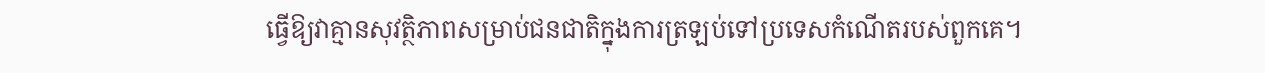ធ្វើឱ្យវាគ្មានសុវត្ថិភាពសម្រាប់ជនជាតិក្នុងការត្រឡប់ទៅប្រទេសកំណើតរបស់ពួកគេ។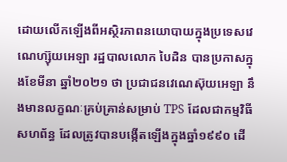ដោយលើកឡើងពីអស្ថិរភាពនយោបាយក្នុងប្រទេសវេណេហ្ស៊ុយអេឡា រដ្ឋបាលលោក បៃដិន បានប្រកាសក្នុងខែមីនា ឆ្នាំ២០២១ ថា ប្រជាជនវេណេស៊ុយអេឡា នឹងមានលក្ខណៈគ្រប់គ្រាន់សម្រាប់ TPS ដែលជាកម្មវិធីសហព័ន្ធ ដែលត្រូវបានបង្កើតឡើងក្នុងឆ្នាំ១៩៩០ ដើ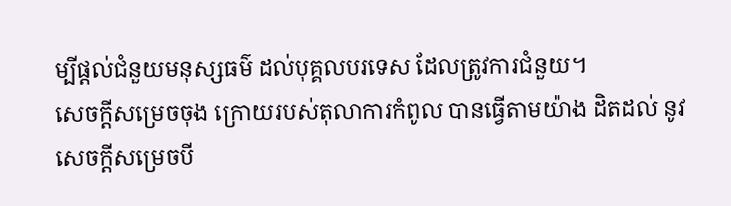ម្បីផ្តល់ជំនួយមនុស្សធម៌ ដល់បុគ្គលបរទេស ដែលត្រូវការជំនួយ។
សេចក្តីសម្រេចចុង ក្រោយរបស់តុលាការកំពូល បានធ្វើតាមយ៉ាង ដិតដល់ នូវសេចក្តីសម្រេចបី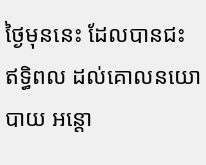ថ្ងៃមុននេះ ដែលបានជះ ឥទ្ធិពល ដល់គោលនយោបាយ អន្តោ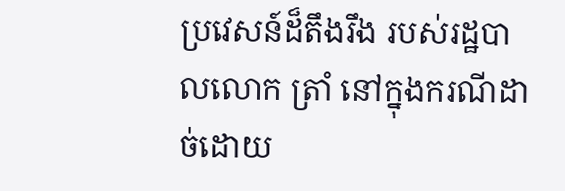ប្រវេសន៍ដ៏តឹងរឹង របស់រដ្ឋបាលលោក ត្រាំ នៅក្នុងករណីដាច់ដោយ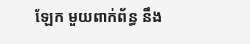ឡែក មួយពាក់ព័ន្ធ នឹង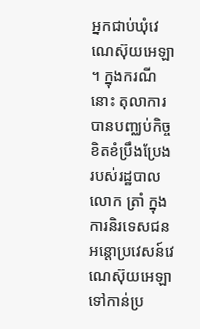អ្នកជាប់ឃុំវេណេស៊ុយអេឡា ។ ក្នុងករណីនោះ តុលាការបានបញ្ឈប់កិច្ច ខិតខំប្រឹងប្រែង របស់រដ្ឋបាលលោក ត្រាំ ក្នុងការនិរទេសជនអន្តោប្រវេសន៍វេណេស៊ុយអេឡា ទៅកាន់ប្រ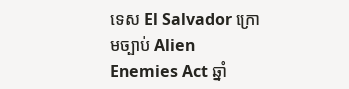ទេស El Salvador ក្រោមច្បាប់ Alien Enemies Act ឆ្នាំ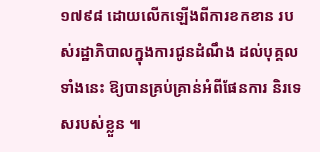១៧៩៨ ដោយលើកឡើងពីការខកខាន របស់រដ្ឋាភិបាលក្នុងការជូនដំណឹង ដល់បុគ្គលទាំងនេះ ឱ្យបានគ្រប់គ្រាន់អំពីផែនការ និរទេសរបស់ខ្លួន ៕